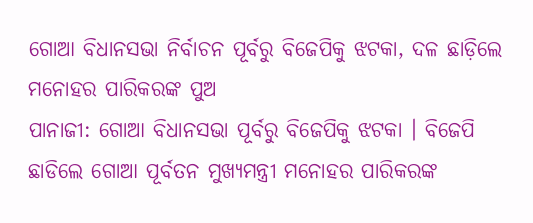ଗୋଆ ବିଧାନସଭା ନିର୍ବାଚନ ପୂର୍ବରୁ ବିଜେପିକୁ ଝଟକା, ଦଳ ଛାଡ଼ିଲେ ମନୋହର ପାରିକରଙ୍କ ପୁଅ
ପାନାଜୀ: ଗୋଆ ବିଧାନସଭା ପୂର୍ବରୁ ବିଜେପିକୁ ଝଟକା । ବିଜେପି ଛାଡିଲେ ଗୋଆ ପୂର୍ବତନ ମୁଖ୍ୟମନ୍ତ୍ରୀ ମନୋହର ପାରିକରଙ୍କ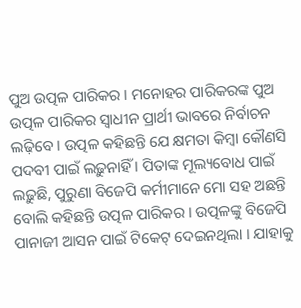ପୁଅ ଉତ୍ପଳ ପାରିକର । ମନୋହର ପାରିକରଙ୍କ ପୁଅ ଉତ୍ପଳ ପାରିକର ସ୍ୱାଧୀନ ପ୍ରାର୍ଥୀ ଭାବରେ ନିର୍ବାଚନ ଲଢ଼ିବେ । ଉତ୍ପଳ କହିଛନ୍ତି ଯେ କ୍ଷମତା କିମ୍ବା କୌଣସି ପଦବୀ ପାଇଁ ଲଢ଼ୁନାହିଁ । ପିତାଙ୍କ ମୂଲ୍ୟବୋଧ ପାଇଁ ଲଢ଼ୁଛି, ପୁରୁଣା ବିଜେପି କର୍ମୀମାନେ ମୋ ସହ ଅଛନ୍ତି ବୋଲି କହିଛନ୍ତି ଉତ୍ପଳ ପାରିକର । ଉତ୍ପଳଙ୍କୁ ବିଜେପି ପାନାଜୀ ଆସନ ପାଇଁ ଟିକେଟ୍ ଦେଇନଥିଲା । ଯାହାକୁ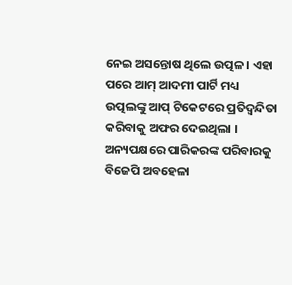ନେଇ ଅସନ୍ତୋଷ ଥିଲେ ଉତ୍ପଳ । ଏହା ପରେ ଆମ୍ ଆଦମୀ ପାର୍ଟି ମଧ୍ୟ ଉତ୍ପଲଙ୍କୁ ଆପ୍ ଟିକେଟରେ ପ୍ରତିଦ୍ୱନ୍ଦିତା କରିବାକୁ ଅଫର ଦେଇଥିଲା ।
ଅନ୍ୟପକ୍ଷରେ ପାରିକରଙ୍କ ପରିବାରକୁ ବିଜେପି ଅବହେଳା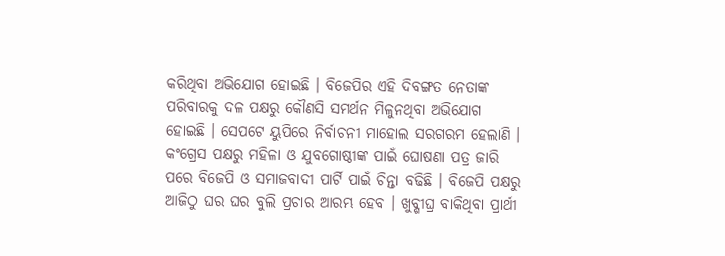କରିଥିବା ଅଭିଯୋଗ ହୋଇଛି । ବିଜେପିର ଏହି ଦିବଙ୍ଗତ ନେତାଙ୍କ ପରିବାରକୁ ଦଳ ପକ୍ଷରୁ କୌଣସି ସମର୍ଥନ ମିଳୁନଥିବା ଅଭିଯୋଗ ହୋଇଛି । ସେପଟେ ୟୁପିରେ ନିର୍ବାଚନୀ ମାହୋଲ ସରଗରମ ହେଲାଣି । କଂଗ୍ରେସ ପକ୍ଷରୁ ମହିଳା ଓ ଯୁବଗୋଷ୍ଠୀଙ୍କ ପାଇଁ ଘୋଷଣା ପତ୍ର ଜାରି ପରେ ବିଜେପି ଓ ସମାଜବାଦୀ ପାର୍ଟି ପାଇଁ ଚିନ୍ତା ବଢିଛି । ବିଜେପି ପକ୍ଷରୁ ଆଜିଠୁ ଘର ଘର ବୁଲି ପ୍ରଚାର ଆରମ୍ଭ ହେବ । ଖୁବ୍ଶୀଘ୍ର ବାକିଥିବା ପ୍ରାର୍ଥୀ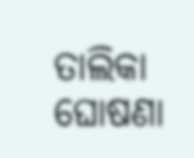ତାଲିକା ଘୋଷଣା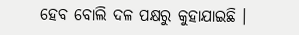ହେବ ବୋଲି ଦଳ ପକ୍ଷରୁ କୁହାଯାଇଛି ।